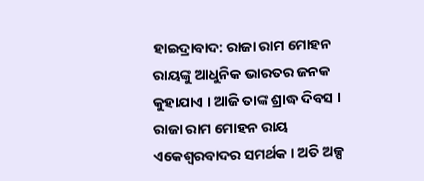ହାଇଦ୍ରାବାଦ: ରାଜା ରାମ ମୋହନ ରାୟଙ୍କୁ ଆଧୁନିକ ଭାରତର ଜନକ କୁହାଯାଏ । ଆଜି ତାଙ୍କ ଶ୍ରାଦ୍ଧ ଦିବସ । ରାଜା ରାମ ମୋହନ ରାୟ ଏକେଶ୍ବରବାଦର ସମର୍ଥକ । ଅତି ଅଳ୍ପ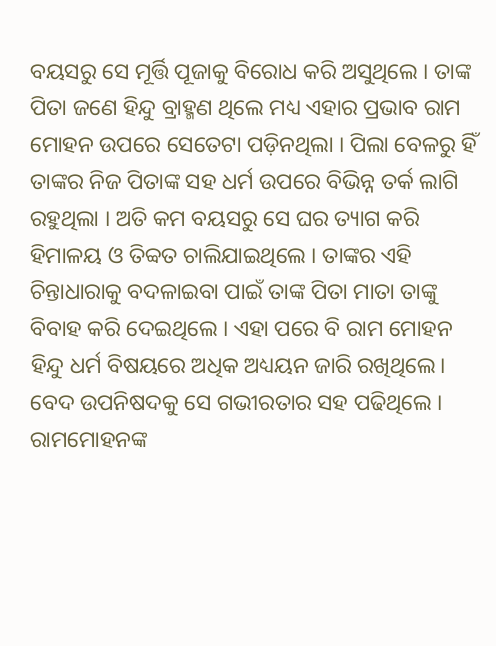ବୟସରୁ ସେ ମୂର୍ତ୍ତି ପୂଜାକୁ ବିରୋଧ କରି ଅସୁଥିଲେ । ତାଙ୍କ ପିତା ଜଣେ ହିନ୍ଦୁ ବ୍ରାହ୍ମଣ ଥିଲେ ମଧ୍ୟ ଏହାର ପ୍ରଭାବ ରାମ ମୋହନ ଉପରେ ସେତେଟା ପଡ଼ିନଥିଲା । ପିଲା ବେଳରୁ ହିଁ ତାଙ୍କର ନିଜ ପିତାଙ୍କ ସହ ଧର୍ମ ଉପରେ ବିଭିନ୍ନ ତର୍କ ଲାଗି ରହୁଥିଲା । ଅତି କମ ବୟସରୁ ସେ ଘର ତ୍ୟାଗ କରି ହିମାଳୟ ଓ ତିବ୍ବତ ଚାଲିଯାଇଥିଲେ । ତାଙ୍କର ଏହି ଚିନ୍ତାଧାରାକୁ ବଦଳାଇବା ପାଇଁ ତାଙ୍କ ପିତା ମାତା ତାଙ୍କୁ ବିବାହ କରି ଦେଇଥିଲେ । ଏହା ପରେ ବି ରାମ ମୋହନ ହିନ୍ଦୁ ଧର୍ମ ବିଷୟରେ ଅଧିକ ଅଧ୍ୟୟନ ଜାରି ରଖିଥିଲେ। ବେଦ ଉପନିଷଦକୁ ସେ ଗଭୀରତାର ସହ ପଢିଥିଲେ ।
ରାମମୋହନଙ୍କ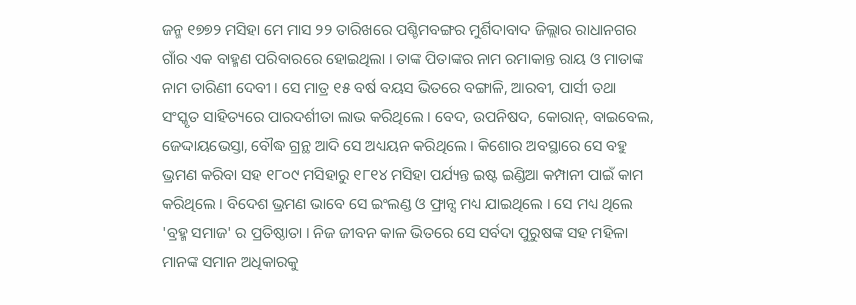ଜନ୍ମ ୧୭୭୨ ମସିହା ମେ ମାସ ୨୨ ତାରିଖରେ ପଶ୍ଚିମବଙ୍ଗର ମୁର୍ଶିଦାବାଦ ଜିଲ୍ଲାର ରାଧାନଗର ଗାଁର ଏକ ବାହ୍ମଣ ପରିବାରରେ ହୋଇଥିଲା । ତାଙ୍କ ପିତାଙ୍କର ନାମ ରମାକାନ୍ତ ରାୟ ଓ ମାତାଙ୍କ ନାମ ତାରିଣୀ ଦେବୀ । ସେ ମାତ୍ର ୧୫ ବର୍ଷ ବୟସ ଭିତରେ ବଙ୍ଗାଳି, ଆରବୀ, ପାର୍ସୀ ତଥା ସଂସ୍କୃତ ସାହିତ୍ୟରେ ପାରଦର୍ଶୀତା ଲାଭ କରିଥିଲେ । ବେଦ, ଉପନିଷଦ, କୋରାନ୍, ବାଇବେଲ, ଜେଦ୍ଦାୟଭେସ୍ତା, ବୌଦ୍ଧ ଗ୍ରନ୍ଥ ଆଦି ସେ ଅଧ୍ୟୟନ କରିଥିଲେ । କିଶୋର ଅବସ୍ଥାରେ ସେ ବହୁ ଭ୍ରମଣ କରିବା ସହ ୧୮୦୯ ମସିହାରୁ ୧୮୧୪ ମସିହା ପର୍ଯ୍ୟନ୍ତ ଇଷ୍ଟ ଇଣ୍ଡିଆ କମ୍ପାନୀ ପାଇଁ କାମ କରିଥିଲେ । ବିଦେଶ ଭ୍ରମଣ ଭାବେ ସେ ଇଂଲଣ୍ଡ ଓ ଫ୍ରାନ୍ସ ମଧ୍ୟ ଯାଇଥିଲେ । ସେ ମଧ୍ୟ ଥିଲେ 'ବ୍ରହ୍ମ ସମାଜ' ର ପ୍ରତିଷ୍ଠାତା । ନିଜ ଜୀବନ କାଳ ଭିତରେ ସେ ସର୍ବଦା ପୁରୁଷଙ୍କ ସହ ମହିଳା ମାନଙ୍କ ସମାନ ଅଧିକାରକୁ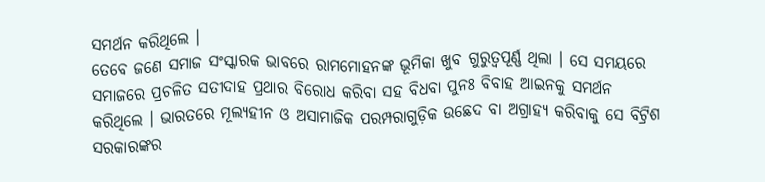ସମର୍ଥନ କରିଥିଲେ ।
ତେବେ ଜଣେ ସମାଜ ସଂସ୍କାରକ ଭାବରେ ରାମମୋହନଙ୍କ ଭୂମିକା ଖୁବ ଗୁରୁତ୍ବପୂର୍ଣ୍ଣ ଥିଲା । ସେ ସମୟରେ ସମାଜରେ ପ୍ରଚଳିତ ସତୀଦାହ ପ୍ରଥାର ବିରୋଧ କରିବା ସହ ବିଧବା ପୁନଃ ବିବାହ ଆଇନକୁ ସମର୍ଥନ କରିଥିଲେ । ଭାରତରେ ମୂଲ୍ୟହୀନ ଓ ଅସାମାଜିକ ପରମ୍ପରାଗୁଡ଼ିକ ଉଛେଦ ବା ଅଗ୍ରାହ୍ୟ କରିବାକୁ ସେ ବିଟ୍ରିଶ ସରକାରଙ୍କର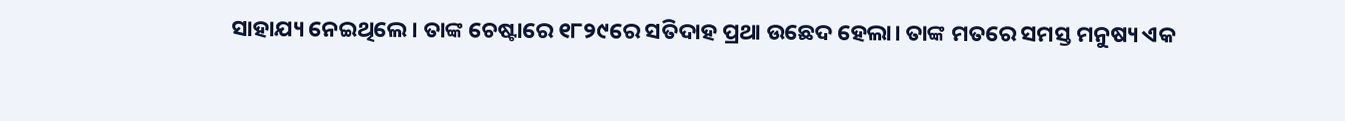ସାହାଯ୍ୟ ନେଇଥିଲେ। ତାଙ୍କ ଚେଷ୍ଟାରେ ୧୮୨୯ରେ ସତିଦାହ ପ୍ରଥା ଉଛେଦ ହେଲା। ତାଙ୍କ ମତରେ ସମସ୍ତ ମନୁଷ୍ୟ ଏକ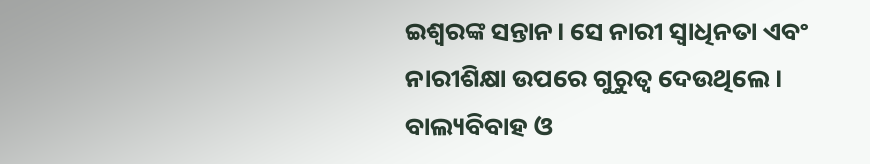ଇଶ୍ବରଙ୍କ ସନ୍ତାନ। ସେ ନାରୀ ସ୍ବାଧିନତା ଏବଂ ନାରୀଶିକ୍ଷା ଉପରେ ଗୁରୁତ୍ବ ଦେଉଥିଲେ। ବାଲ୍ୟବିବାହ ଓ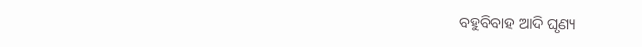ବହୁବିବାହ ଆଦି ଘୃଣ୍ୟ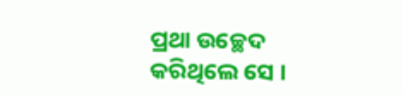ପ୍ରଥା ଉଚ୍ଛେଦ କରିଥିଲେ ସେ ।